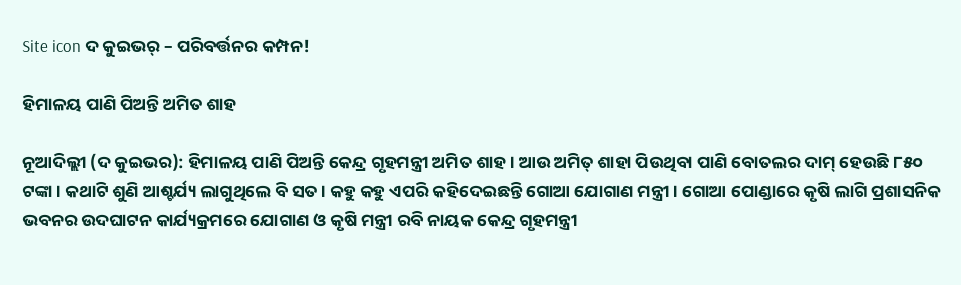Site icon ଦ କୁଇଭର୍ – ପରିବର୍ତ୍ତନର କମ୍ପନ!

ହିମାଳୟ ପାଣି ପିଅନ୍ତି ଅମିତ ଶାହ

ନୂଆଦିଲ୍ଲୀ (ଦ କୁଇଭର): ହିମାଳୟ ପାଣି ପିଅନ୍ତି କେନ୍ଦ୍ର ଗୃହମନ୍ତ୍ରୀ ଅମିତ ଶାହ । ଆଉ ଅମିତ୍ ଶାହା ପିଉଥିବା ପାଣି ବୋତଲର ଦାମ୍ ହେଉଛି ୮୫୦ ଟଙ୍କା । କଥାଟି ଶୁଣି ଆଶ୍ଚର୍ଯ୍ୟ ଲାଗୁଥିଲେ ବି ସତ । କହୁ କହୁ ଏପରି କହିଦେଇଛନ୍ତି ଗୋଆ ଯୋଗାଣ ମନ୍ତ୍ରୀ । ଗୋଆ ପୋଣ୍ଡାରେ କୃଷି ଲାଗି ପ୍ରଶାସନିକ ଭବନର ଉଦଘାଟନ କାର୍ଯ୍ୟକ୍ରମରେ ଯୋଗାଣ ଓ କୃଷି ମନ୍ତ୍ରୀ ରବି ନାୟକ କେନ୍ଦ୍ର ଗୃହମନ୍ତ୍ରୀ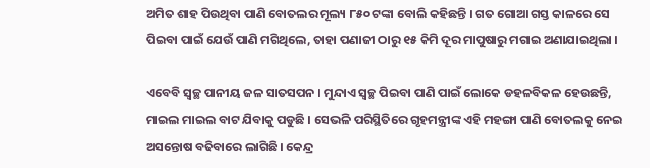ଅମିତ ଶାହ ପିଉଥିବା ପାଣି ବୋତଲର ମୂଲ୍ୟ ୮୫୦ ଟଙ୍କା ବୋଲି କହିଛନ୍ତି । ଗତ ଗୋଆ ଗସ୍ତ କାଳରେ ସେ ପିଇବା ପାଇଁ ଯେଉଁ ପାଣି ମଗିଥିଲେ, ତାହା ପଣାଜୀ ଠାରୁ ୧୫ କିମି ଦୂର ମାପୁଷାରୁ ମଗାଇ ଅଣାଯାଇଥିଲା ।

ଏବେବି ସ୍ୱଚ୍ଛ ପାନୀୟ ଜଳ ସାତସପନ । ମୁନ୍ଦାଏ ସ୍ୱଚ୍ଛ ପିଇବା ପାଣି ପାଇଁ ଲୋକେ ଡହଳବିକଳ ହେଉଛନ୍ତି, ମାଇଲ ମାଇଲ ବାଟ ଯିବାକୁ ପଡୁଛି । ସେଭଳି ପରିସ୍ଥିତିରେ ଗୃହମନ୍ତ୍ରୀଙ୍କ ଏହି ମହଙ୍ଗା ପାଣି ବୋତଲକୁ ନେଇ ଅସନ୍ତୋଷ ବଢିବାରେ ଲାଗିଛି । କେନ୍ଦ୍ର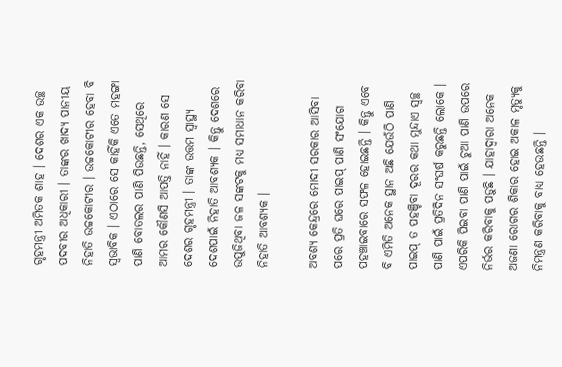ଗୃହମନ୍ତ୍ରୀ ଅମିତକ ଶାହ । ଦେଶର ଏକ ଉଚ୍ଛ ପଦବୀର ଅଧିକାରୀ । ତାଙ୍କର ଖାଦ୍ୟ ପାନୀୟ ନିହାତି ଉଚ୍ଚକୋଟୀର । ଉଚ୍ଚକୋଟୀର ହେବା ବି ସ୍ୱଭାବିକ । ଏଠାରେ ସେ କାହିଁକି ଏତେ ମହଙ୍ଗା ପାଣି ବୋତଲର ପାଣି ପିଉଛନ୍ତି, ସେଥିରେ ଆମର କୌଣସି ଆପତ୍ତି ନାହିଁ । କାରଣ ସେ ଦେଶର ଗୃହମନ୍ତ୍ରୀ । ତାଙ୍କ ଉତ୍ତମ ସ୍ୱାସ୍ଥ୍ୟ ଦେଶପାଇଁ ନିହାତି ଆବଶ୍ୟକ । କିନ୍ତୁ ଦେଶରେ ଉପୁଜିଥିବା ଜଳ ସଙ୍କଟକୁ ମଧ୍ୟ ସମାଧାନ କରିବା ନିହାତି ଆବଶ୍ୟକ ।

ଅବଶ୍ୟ କେନ୍ଦ୍ରରେ ମୋଦୀ ସରକାର ଆସିବା ପରେ ପ୍ରତି ଘରେ ପାଇପ୍ ପାଣି ସଂଯୋଗ ପହଞ୍ଚାଇବାରେ ସଫଳ ହୋଇଛନ୍ତି । କିନ୍ତୁ ଏବେ ବି ଏମିତି ଅନେକ ସ୍ଥାନ ଅଛି ଯେଉଁଠି ପାଣି ପାଇପ୍ ତ ପହଞ୍ଚିବା ଦୂରର କଥା ମୁନ୍ଦାଏ ସ୍ୱଚ୍ଛ ପାଣି ପାଇଁ ପ୍ରତିଦିନ ସଂଘର୍ଷ କରୁଛନ୍ତି ଲୋକେ । ଏପରିକି ପିଇବା ପାଣି ପାଇଁ ଚୁଆ ପାଣି ଉପରେ ନିର୍ଭର କରିବାକୁ ପଡ଼ୁଛି । ଯାହାଦ୍ୱାରା ଅନେକ ଅଜଣା ରୋଗର ଶିକାର ହୋଇ ଅକାଳ ମୃତ୍ୟୁକୁ ନିମନ୍ତ୍ରଣ କରିବାକୁ ବାଧ୍ୟ ହେଉଛନ୍ତି ।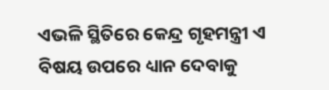ଏଭଳି ସ୍ଥିତିରେ କେନ୍ଦ୍ର ଗୃହମନ୍ତ୍ରୀ ଏ ବିଷୟ ଉପରେ ଧ୍ୟାନ ଦେବାକୁ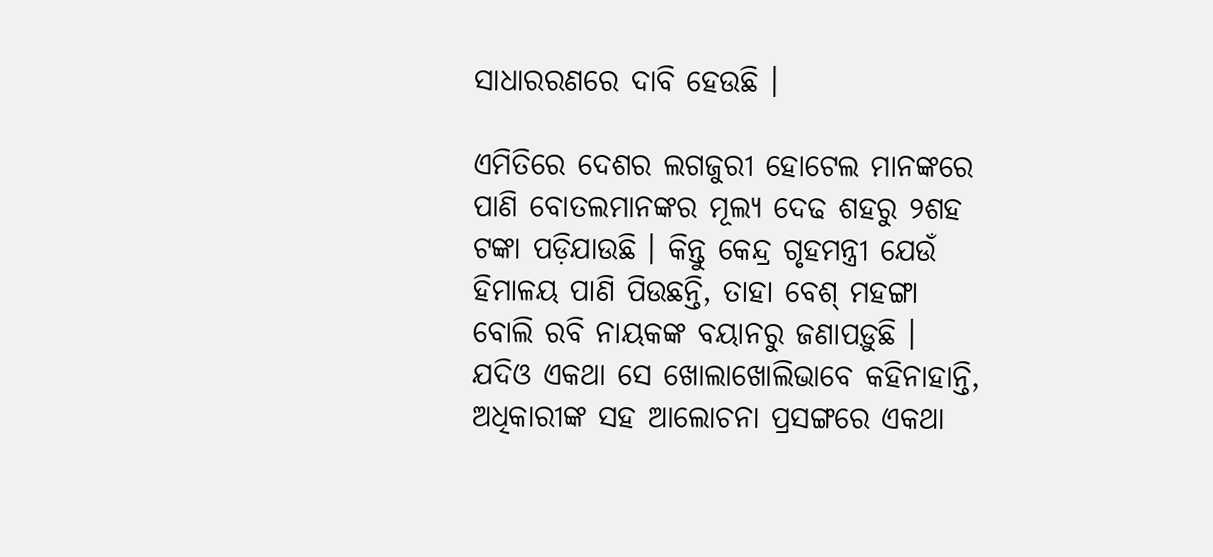ସାଧାରରଣରେ ଦାବି ହେଉଛି ।

ଏମିତିରେ ଦେଶର ଲଗଜୁରୀ ହୋଟେଲ ମାନଙ୍କରେ ପାଣି ବୋତଲମାନଙ୍କର ମୂଲ୍ୟ ଦେଢ ଶହରୁ ୨ଶହ ଟଙ୍କା ପଡ଼ିଯାଉଛି । କିନ୍ତୁ କେନ୍ଦ୍ର ଗୃହମନ୍ତ୍ରୀ ଯେଉଁ ହିମାଳୟ ପାଣି ପିଉଛନ୍ତି, ତାହା ବେଶ୍ ମହଙ୍ଗା ବୋଲି ରବି ନାୟକଙ୍କ ବୟାନରୁ ଜଣାପଡ଼ୁଛି । ଯଦିଓ ଏକଥା ସେ ଖୋଲାଖୋଲିଭାବେ କହିନାହାନ୍ତି, ଅଧିକାରୀଙ୍କ ସହ ଆଲୋଚନା ପ୍ରସଙ୍ଗରେ ଏକଥା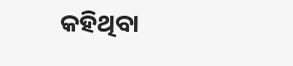କହିଥିବା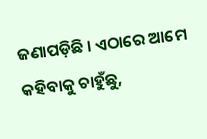ଜଣାପଡ଼ିଛି । ଏଠାରେ ଆମେ କହିବାକୁ ଚାହୁଁଛୁ,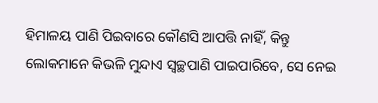ହିମାଳୟ ପାଣି ପିଇବାରେ କୌଣସି ଆପତ୍ତି ନାହିଁ, କିନ୍ତୁ ଲୋକମାନେ କିଭଳି ମୁନ୍ଦାଏ ସ୍ୱଚ୍ଛପାଣି ପାଇପାରିବେ, ସେ ନେଇ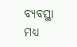ବ୍ୟବସ୍ଥା ମଧ୍ୟ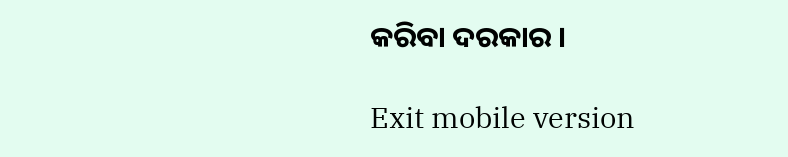କରିବା ଦରକାର ।

Exit mobile version